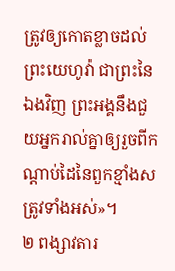ត្រូវឲ្យកោតខ្លាចដល់ព្រះយេហូវ៉ា ជាព្រះនៃឯងវិញ ព្រះអង្គនឹងជួយអ្នករាល់គ្នាឲ្យរួចពីកណ្ដាប់ដៃនៃពួកខ្មាំងសត្រូវទាំងអស់»។
២ ពង្សាវតារ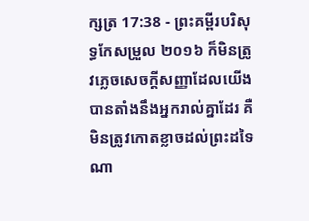ក្សត្រ 17:38 - ព្រះគម្ពីរបរិសុទ្ធកែសម្រួល ២០១៦ ក៏មិនត្រូវភ្លេចសេចក្ដីសញ្ញាដែលយើងបានតាំងនឹងអ្នករាល់គ្នាដែរ គឺមិនត្រូវកោតខ្លាចដល់ព្រះដទៃណា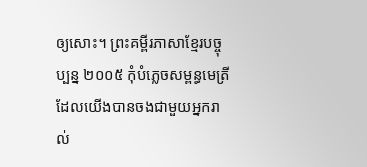ឲ្យសោះ។ ព្រះគម្ពីរភាសាខ្មែរបច្ចុប្បន្ន ២០០៥ កុំបំភ្លេចសម្ពន្ធមេត្រីដែលយើងបានចងជាមួយអ្នករាល់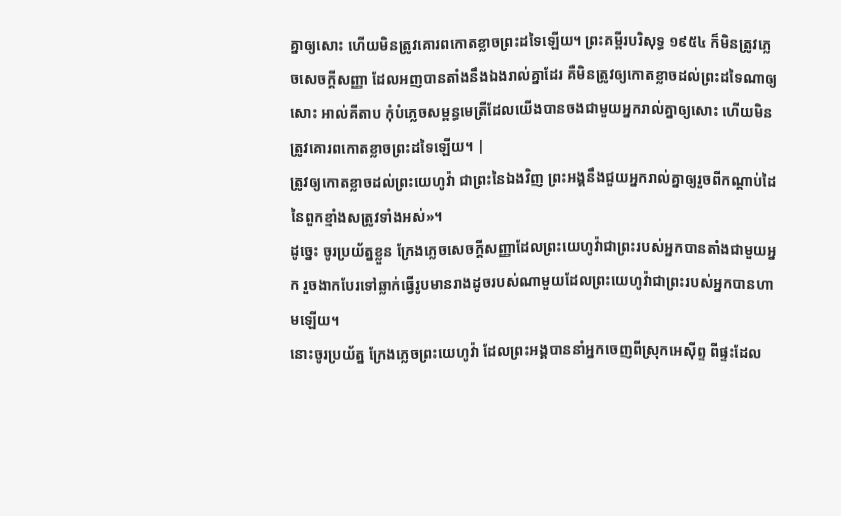គ្នាឲ្យសោះ ហើយមិនត្រូវគោរពកោតខ្លាចព្រះដទៃឡើយ។ ព្រះគម្ពីរបរិសុទ្ធ ១៩៥៤ ក៏មិនត្រូវភ្លេចសេចក្ដីសញ្ញា ដែលអញបានតាំងនឹងឯងរាល់គ្នាដែរ គឺមិនត្រូវឲ្យកោតខ្លាចដល់ព្រះដទៃណាឲ្យសោះ អាល់គីតាប កុំបំភ្លេចសម្ពន្ធមេត្រីដែលយើងបានចងជាមួយអ្នករាល់គ្នាឲ្យសោះ ហើយមិនត្រូវគោរពកោតខ្លាចព្រះដទៃឡើយ។ |
ត្រូវឲ្យកោតខ្លាចដល់ព្រះយេហូវ៉ា ជាព្រះនៃឯងវិញ ព្រះអង្គនឹងជួយអ្នករាល់គ្នាឲ្យរួចពីកណ្ដាប់ដៃនៃពួកខ្មាំងសត្រូវទាំងអស់»។
ដូច្នេះ ចូរប្រយ័ត្នខ្លួន ក្រែងភ្លេចសេចក្ដីសញ្ញាដែលព្រះយេហូវ៉ាជាព្រះរបស់អ្នកបានតាំងជាមួយអ្នក រួចងាកបែរទៅឆ្លាក់ធ្វើរូបមានរាងដូចរបស់ណាមួយដែលព្រះយេហូវ៉ាជាព្រះរបស់អ្នកបានហាមឡើយ។
នោះចូរប្រយ័ត្ន ក្រែងភ្លេចព្រះយេហូវ៉ា ដែលព្រះអង្គបាននាំអ្នកចេញពីស្រុកអេស៊ីព្ទ ពីផ្ទះដែល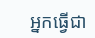អ្នកធ្វើជា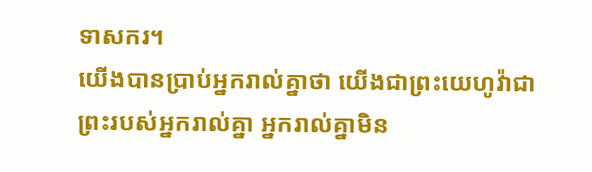ទាសករ។
យើងបានប្រាប់អ្នករាល់គ្នាថា យើងជាព្រះយេហូវ៉ាជាព្រះរបស់អ្នករាល់គ្នា អ្នករាល់គ្នាមិន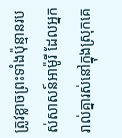ត្រូវខ្លាចព្រះទាំងប៉ុន្មានរបស់សាសន៍អាម៉ូរី ដែលអ្នករាល់គ្នារស់នៅក្នុងស្រុកគេ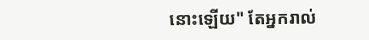នោះឡើយ" តែអ្នករាល់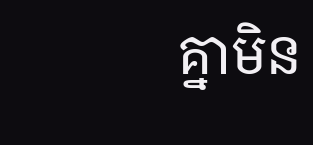គ្នាមិន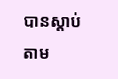បានស្តាប់តាម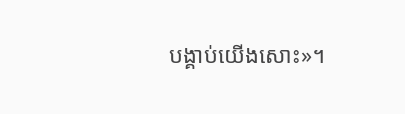បង្គាប់យើងសោះ»។